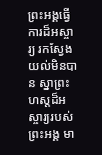ព្រះអង្គធ្វើការដ៏អស្ចារ្យ រកស្វែងយល់មិនបាន ស្នាព្រះហស្ដដ៏អស្ចារ្យរបស់ព្រះអង្គ មា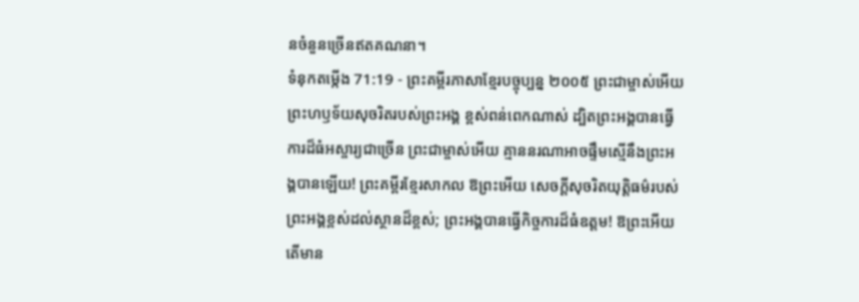នចំនួនច្រើនឥតគណនា។
ទំនុកតម្កើង 71:19 - ព្រះគម្ពីរភាសាខ្មែរបច្ចុប្បន្ន ២០០៥ ព្រះជាម្ចាស់អើយ ព្រះហឫទ័យសុចរិតរបស់ព្រះអង្គ ខ្ពស់ពន់ពេកណាស់ ដ្បិតព្រះអង្គបានធ្វើការដ៏ធំអស្ចារ្យជាច្រើន ព្រះជាម្ចាស់អើយ គ្មាននរណាអាចផ្ទឹមស្មើនឹងព្រះអង្គបានឡើយ! ព្រះគម្ពីរខ្មែរសាកល ឱព្រះអើយ សេចក្ដីសុចរិតយុត្តិធម៌របស់ព្រះអង្គខ្ពស់ដល់ស្ថានដ៏ខ្ពស់; ព្រះអង្គបានធ្វើកិច្ចការដ៏ធំឧត្ដម! ឱព្រះអើយ តើមាន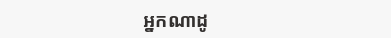អ្នកណាដូ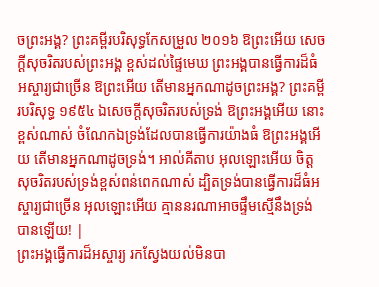ចព្រះអង្គ? ព្រះគម្ពីរបរិសុទ្ធកែសម្រួល ២០១៦ ឱព្រះអើយ សេចក្ដីសុចរិតរបស់ព្រះអង្គ ខ្ពស់ដល់ផ្ទៃមេឃ ព្រះអង្គបានធ្វើការដ៏ធំអស្ចារ្យជាច្រើន ឱព្រះអើយ តើមានអ្នកណាដូចព្រះអង្គ? ព្រះគម្ពីរបរិសុទ្ធ ១៩៥៤ ឯសេចក្ដីសុចរិតរបស់ទ្រង់ ឱព្រះអង្គអើយ នោះខ្ពស់ណាស់ ចំណែកឯទ្រង់ដែលបានធ្វើការយ៉ាងធំ ឱព្រះអង្គអើយ តើមានអ្នកណាដូចទ្រង់។ អាល់គីតាប អុលឡោះអើយ ចិត្តសុចរិតរបស់ទ្រង់ខ្ពស់ពន់ពេកណាស់ ដ្បិតទ្រង់បានធ្វើការដ៏ធំអស្ចារ្យជាច្រើន អុលឡោះអើយ គ្មាននរណាអាចផ្ទឹមស្មើនឹងទ្រង់បានឡើយ! |
ព្រះអង្គធ្វើការដ៏អស្ចារ្យ រកស្វែងយល់មិនបា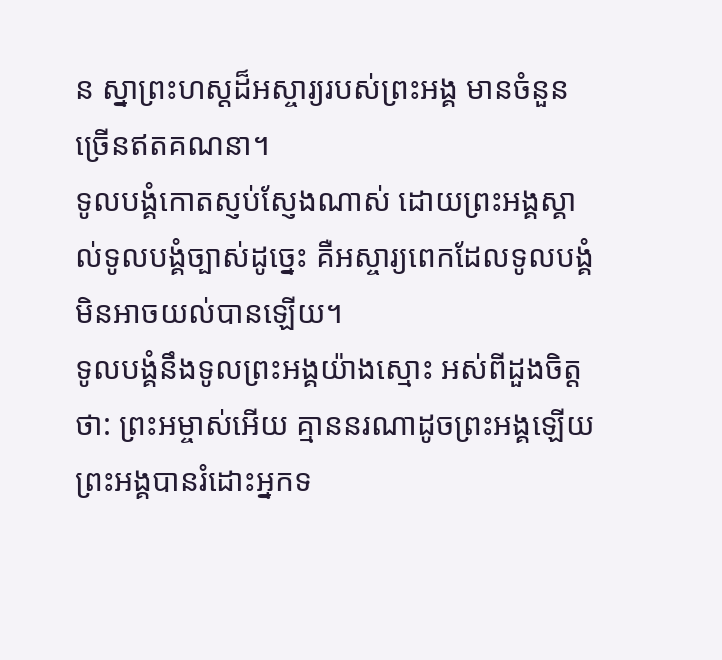ន ស្នាព្រះហស្ដដ៏អស្ចារ្យរបស់ព្រះអង្គ មានចំនួនច្រើនឥតគណនា។
ទូលបង្គំកោតស្ញប់ស្ញែងណាស់ ដោយព្រះអង្គស្គាល់ទូលបង្គំច្បាស់ដូច្នេះ គឺអស្ចារ្យពេកដែលទូលបង្គំ មិនអាចយល់បានឡើយ។
ទូលបង្គំនឹងទូលព្រះអង្គយ៉ាងស្មោះ អស់ពីដួងចិត្តថា: ព្រះអម្ចាស់អើយ គ្មាននរណាដូចព្រះអង្គឡើយ ព្រះអង្គបានរំដោះអ្នកទ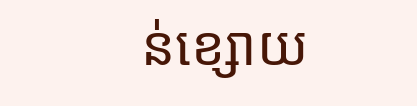ន់ខ្សោយ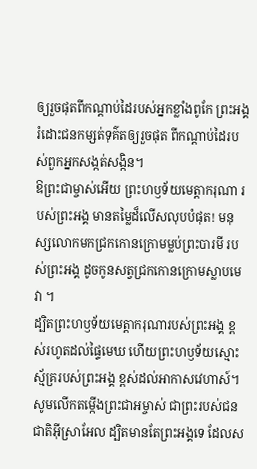ឲ្យរួចផុតពីកណ្ដាប់ដៃរបស់អ្នកខ្លាំងពូកែ ព្រះអង្គរំដោះជនកម្សត់ទុគ៌តឲ្យរួចផុត ពីកណ្ដាប់ដៃរបស់ពួកអ្នកសង្កត់សង្កិន។
ឱព្រះជាម្ចាស់អើយ ព្រះហឫទ័យមេត្តាករុណា របស់ព្រះអង្គ មានតម្លៃដ៏លើសលុបបំផុត! មនុស្សលោកមកជ្រកកោនក្រោមម្លប់ព្រះបារមី របស់ព្រះអង្គ ដូចកូនសត្វជ្រកកោនក្រោមស្លាបមេវា ។
ដ្បិតព្រះហឫទ័យមេត្តាករុណារបស់ព្រះអង្គ ខ្ពស់រហូតដល់ផ្ទៃមេឃ ហើយព្រះហឫទ័យស្មោះស្ម័គ្ររបស់ព្រះអង្គ ខ្ពស់ដល់អាកាសវេហាស៍។
សូមលើកតម្កើងព្រះជាអម្ចាស់ ជាព្រះរបស់ជនជាតិអ៊ីស្រាអែល ដ្បិតមានតែព្រះអង្គទេ ដែលស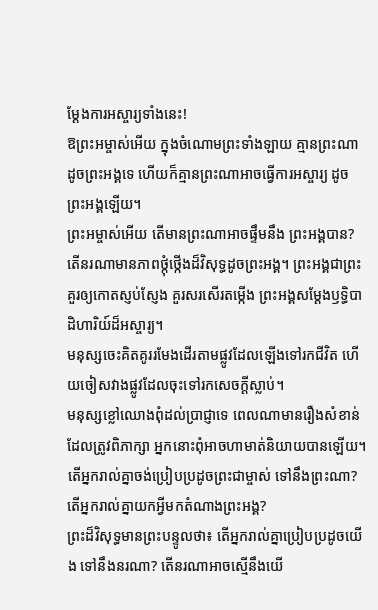ម្តែងការអស្ចារ្យទាំងនេះ!
ឱព្រះអម្ចាស់អើយ ក្នុងចំណោមព្រះទាំងឡាយ គ្មានព្រះណាដូចព្រះអង្គទេ ហើយក៏គ្មានព្រះណាអាចធ្វើការអស្ចារ្យ ដូចព្រះអង្គឡើយ។
ព្រះអម្ចាស់អើយ តើមានព្រះណាអាចផ្ទឹមនឹង ព្រះអង្គបាន? តើនរណាមានភាពថ្កុំថ្កើងដ៏វិសុទ្ធដូចព្រះអង្គ។ ព្រះអង្គជាព្រះគួរឲ្យកោតស្ញប់ស្ញែង គួរសរសើរតម្កើង ព្រះអង្គសម្តែងឫទ្ធិបាដិហារិយ៍ដ៏អស្ចារ្យ។
មនុស្សចេះគិតគូររមែងដើរតាមផ្លូវដែលឡើងទៅរកជីវិត ហើយចៀសវាងផ្លូវដែលចុះទៅរកសេចក្ដីស្លាប់។
មនុស្សខ្លៅឈោងពុំដល់ប្រាជ្ញាទេ ពេលណាមានរឿងសំខាន់ដែលត្រូវពិភាក្សា អ្នកនោះពុំអាចហាមាត់និយាយបានឡើយ។
តើអ្នករាល់គ្នាចង់ប្រៀបប្រដូចព្រះជាម្ចាស់ ទៅនឹងព្រះណា? តើអ្នករាល់គ្នាយកអ្វីមកតំណាងព្រះអង្គ?
ព្រះដ៏វិសុទ្ធមានព្រះបន្ទូលថា៖ តើអ្នករាល់គ្នាប្រៀបប្រដូចយើង ទៅនឹងនរណា? តើនរណាអាចស្មើនឹងយើ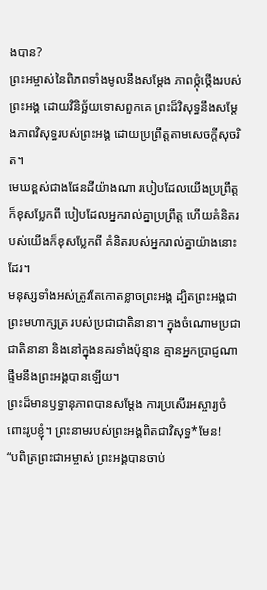ងបាន?
ព្រះអម្ចាស់នៃពិភពទាំងមូលនឹងសម្តែង ភាពថ្កុំថ្កើងរបស់ព្រះអង្គ ដោយវិនិច្ឆ័យទោសពួកគេ ព្រះដ៏វិសុទ្ធនឹងសម្តែងភាពវិសុទ្ធរបស់ព្រះអង្គ ដោយប្រព្រឹត្តតាមសេចក្ដីសុចរិត។
មេឃខ្ពស់ជាងផែនដីយ៉ាងណា របៀបដែលយើងប្រព្រឹត្តក៏ខុសប្លែកពី បៀបដែលអ្នករាល់គ្នាប្រព្រឹត្ត ហើយគំនិតរបស់យើងក៏ខុសប្លែកពី គំនិតរបស់អ្នករាល់គ្នាយ៉ាងនោះដែរ។
មនុស្សទាំងអស់ត្រូវតែកោតខ្លាចព្រះអង្គ ដ្បិតព្រះអង្គជាព្រះមហាក្សត្រ របស់ប្រជាជាតិនានា។ ក្នុងចំណោមប្រជាជាតិនានា និងនៅក្នុងនគរទាំងប៉ុន្មាន គ្មានអ្នកប្រាជ្ញណាផ្ទឹមនឹងព្រះអង្គបានឡើយ។
ព្រះដ៏មានឫទ្ធានុភាពបានសម្តែង ការប្រសើរអស្ចារ្យចំពោះរូបខ្ញុំ។ ព្រះនាមរបស់ព្រះអង្គពិតជាវិសុទ្ធ*មែន!
“បពិត្រព្រះជាអម្ចាស់ ព្រះអង្គបានចាប់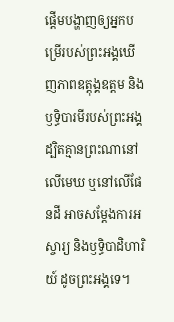ផ្ដើមបង្ហាញឲ្យអ្នកបម្រើរបស់ព្រះអង្គឃើញភាពឧត្ដុង្គឧត្ដម និងឫទ្ធិបារមីរបស់ព្រះអង្គ ដ្បិតគ្មានព្រះណានៅលើមេឃ ឬនៅលើផែនដី អាចសម្តែងការអស្ចារ្យ និងឫទ្ធិបាដិហារិយ៍ ដូចព្រះអង្គទេ។